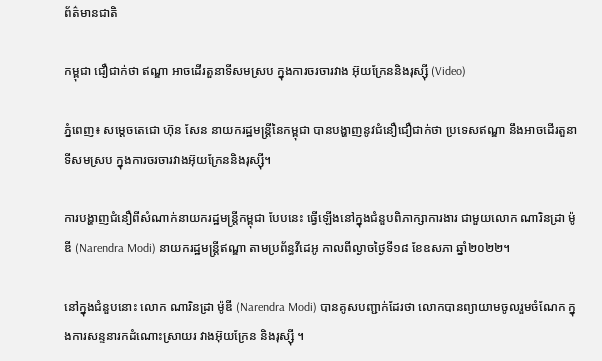ព័ត៌មានជាតិ

កម្ពុជា ជឿជាក់ថា ឥណ្ឌា អាចដើរតួនាទីសមស្រប ក្នុងការចរចារវាង អ៊ុយក្រែននិងរុស្ស៊ី (Video)

ភ្នំពេញ៖ សម្ដេចតេជោ ហ៊ុន សែន នាយករដ្ឋមន្រ្តីនៃកម្ពុជា បានបង្ហាញនូវជំនឿជឿជាក់ថា ប្រទេសឥណ្ឌា នឹងអាចដើរតួនាទីសមស្រប ក្នុងការចរចារវាងអ៊ុយក្រែននិងរុស្ស៊ី។

ការបង្ហាញជំនឿពីសំណាក់នាយករដ្ឋមន្រ្តីកម្ពុជា បែបនេះ ធ្វើឡើងនៅក្នុងជំនួបពិភាក្សាការងារ ជាមួយលោក ណារិនដ្រា ម៉ូឌី (Narendra Modi) នាយករដ្ឋមន្ត្រីឥណ្ឌា តាមប្រព័ន្ធវីដេអូ កាលពីល្ងាចថ្ងៃទី១៨ ខែឧសភា ឆ្នាំ២០២២។

នៅក្នុងជំនួបនោះ លោក ណារិនដ្រា ម៉ូឌី (Narendra Modi) បានគូសបញ្ជាក់ដែរថា លោកបានព្យាយាមចូលរួមចំណែក ក្នុងការសន្ទនារកដំណោះស្រាយរ វាងអ៊ុយក្រែន និងរុស្ស៊ី ។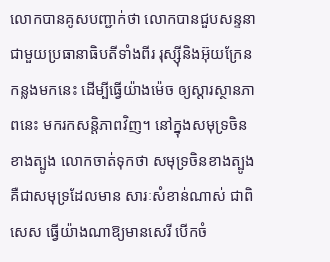លោកបានគូសបញ្ជាក់ថា លោកបានជួបសន្ទនា ជាមួយប្រធានាធិបតីទាំងពីរ រុស្ស៊ីនិងអ៊ុយក្រែន កន្លងមកនេះ ដើម្បីធ្វើយ៉ាងម៉េច ឲ្យស្ដារស្ថានភាពនេះ មករកសន្តិភាពវិញ។ នៅក្នុងសមុទ្រចិនខាងត្បូង លោកចាត់ទុកថា សមុទ្រចិនខាងត្បូង គឺជាសមុទ្រដែលមាន សារៈសំខាន់ណាស់ ជាពិសេស ធ្វើយ៉ាងណាឱ្យមានសេរី បើកចំ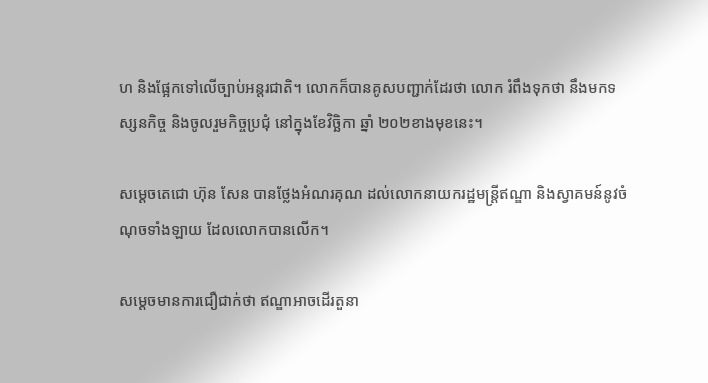ហ និងផ្អែកទៅលើច្បាប់អន្តរជាតិ។ លោកក៏បានគូសបញ្ជាក់ដែរថា លោក រំពឹងទុកថា នឹងមកទស្សនកិច្ច និងចូលរួមកិច្ចប្រជុំ នៅក្នុងខែវិច្ឆិកា ឆ្នាំ ២០២ខាងមុខនេះ។

សម្ដេចតេជោ ហ៊ុន សែន បានថ្លែងអំណរគុណ ដល់លោកនាយករដ្ឋមន្ត្រីឥណ្ឌា និងស្វាគមន៍នូវចំណុចទាំងឡាយ ដែលលោកបានលើក។

សម្ដេចមានការជឿជាក់ថា ឥណ្ឌាអាចដើរតួនា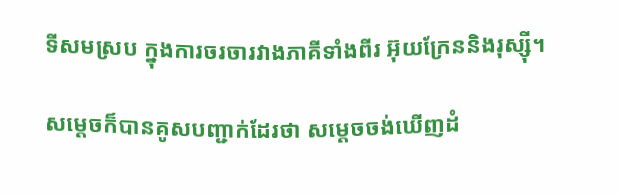ទីសមស្រប ក្នុងការចរចារវាងភាគីទាំងពីរ អ៊ុយក្រែននិងរុស្ស៊ី។

សម្ដេចក៏បានគូសបញ្ជាក់ដែរថា សម្ដេចចង់ឃើញដំ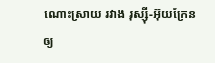ណោះស្រាយ រវាង រុស្ស៊ី-អ៊ុយក្រែន ឲ្យ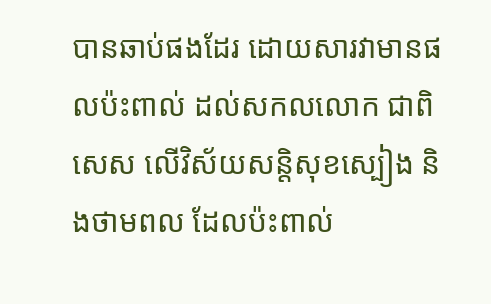បានឆាប់ផងដែរ ដោយសារវាមានផលប៉ះពាល់ ដល់សកលលោក ជាពិសេស លើវិស័យសន្តិសុខស្បៀង និងថាមពល ដែលប៉ះពាល់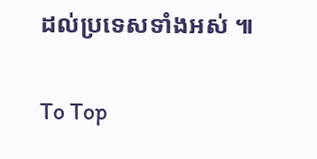ដល់ប្រទេសទាំងអស់ ៕

To Top